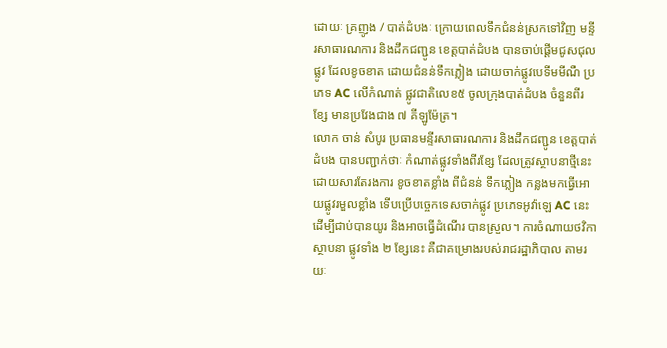ដោយៈ គ្រញូង / បាត់ដំបងៈ ក្រោយពេលទឹកជំនន់ស្រកទៅវិញ មន្ទីរសាធារណការ និងដឹកជញ្ជូន ខេត្តបាត់ដំបង បានចាប់ផ្តើមជូសជុលផ្លូវ ដែលខូចខាត ដោយជំនន់ទឹកភ្លៀង ដោយចាក់ផ្លូវបេទីមមីណឺ ប្រភេទ AC លើកំណាត់ ផ្លូវជាតិលេខ៥ ចូលក្រុងបាត់ដំបង ចំនួនពីរខ្សែ មានប្រវែងជាង ៧ គីឡូម៉ែត្រ។
លោក ចាន់ សំបូរ ប្រធានមន្ទីរសាធារណការ និងដឹកជញ្ជូន ខេត្តបាត់ដំបង បានបញ្ជាក់ថាៈ កំណាត់ផ្លូវទាំងពីរខ្សែ ដែលត្រូវស្ថាបនាថ្មីនេះ ដោយសារតែរងការ ខូចខាតខ្លាំង ពីជំនន់ ទឹកភ្លៀង កន្លងមកធ្វើអោយផ្លូវរមួលខ្លាំង ទើបប្រើបច្ចេកទេសចាក់ផ្លូវ ប្រភេទអូវ៉ាឡេ AC នេះ ដើម្បីជាប់បានយូរ និងអាចធ្វើដំណើរ បានស្រួល។ ការចំណាយថវិកាស្ថាបនា ផ្លូវទាំង ២ ខ្សែនេះ គឺជាគម្រោងរបស់រាជរដ្ឋាភិបាល តាមរយៈ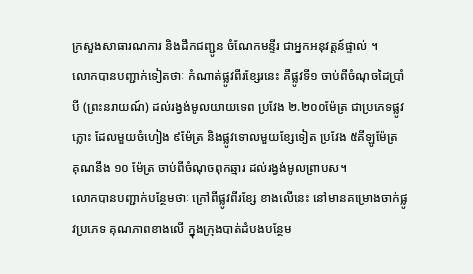ក្រសួងសាធារណការ និងដឹកជញ្ជូន ចំណែកមន្ទីរ ជាអ្នកអនុវត្តន៍ផ្ទាល់ ។
លោកបានបញ្ជាក់ទៀតថាៈ កំណាត់ផ្លូវពីរខ្សែរនេះ គឺផ្លូវទី១ ចាប់ពីចំណុចដៃប្រាំបី (ព្រះនរាយណ៍) ដល់រង្វង់មូលយាយទេព ប្រវែង ២.២០០ម៉ែត្រ ជាប្រភេទផ្លូវភ្លោះ ដែលមួយចំហៀង ៩ម៉ែត្រ និងផ្លូវទោលមួយខ្សែទៀត ប្រវែង ៥គីឡូម៉ែត្រ គុណនឹង ១០ ម៉ែត្រ ចាប់ពីចំណុចពុកឆ្មារ ដល់រង្វង់មូលព្រាបស។
លោកបានបញ្ជាក់បន្ថែមថាៈ ក្រៅពីផ្លូវពីរខ្សែ ខាងលើនេះ នៅមានគម្រោងចាក់ផ្លូវប្រភេទ គុណភាពខាងលើ ក្នុងក្រុងបាត់ដំបងបន្ថែម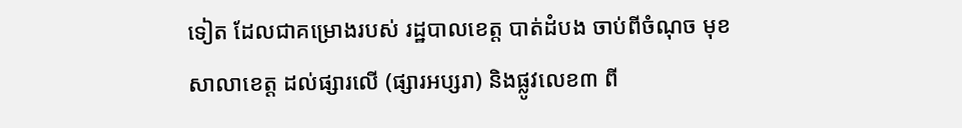ទៀត ដែលជាគម្រោងរបស់ រដ្ឋបាលខេត្ត បាត់ដំបង ចាប់ពីចំណុច មុខសាលាខេត្ត ដល់ផ្សារលើ (ផ្សារអប្សរា) និងផ្លូវលេខ៣ ពី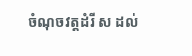ចំណុចវត្តដំរី ស ដល់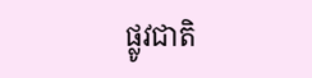ផ្លូវជាតិ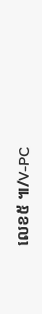លេខ៥ ៕/V-PC